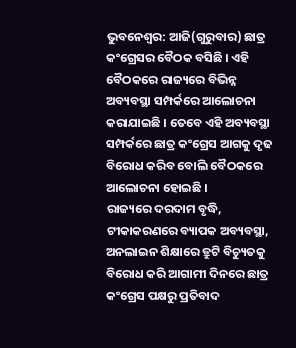ଭୁବନେଶ୍ବର: ଆଜି(ଗୁରୁବାର) ଛାତ୍ର କଂଗ୍ରେସର ବୈଠକ ବସିଛି । ଏହି ବୈଠକରେ ରାଜ୍ୟରେ ବିଭିନ୍ନ ଅବ୍ୟବସ୍ଥା ସମ୍ପର୍କରେ ଆଲୋଚନା କରାଯାଇଛି । ତେବେ ଏହି ଅବ୍ୟବସ୍ଥା ସମ୍ପର୍କରେ ଛାତ୍ର କଂଗ୍ରେସ ଆଗକୁ ଦୃଢ ବିରୋଧ କରିବ ବୋଲି ବୈଠକରେ ଆଲୋଚନା ହୋଇଛି ।
ରାଜ୍ୟରେ ଦରଦାମ ବୃଦ୍ଧି, ଟୀକାକରଣରେ ବ୍ୟାପକ ଅବ୍ୟବସ୍ଥା, ଅନଲାଇନ ଶିକ୍ଷାରେ ତ୍ରୁଟି ବିଚ୍ୟୁତକୁ ବିରୋଧ କରି ଆଗାମୀ ଦିନରେ ଛାତ୍ର କଂଗ୍ରେସ ପକ୍ଷରୁ ପ୍ରତିବାଦ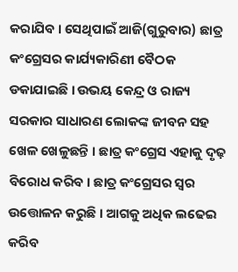କରାଯିବ । ସେଥିପାଇଁ ଆଜି(ଗୁରୁବାର) ଛାତ୍ର କଂଗ୍ରେସର କାର୍ଯ୍ୟକାରିଣୀ ବୈଠକ ଡକାଯାଇଛି । ଉଭୟ କେନ୍ଦ୍ର ଓ ରାଜ୍ୟ ସରକାର ସାଧାରଣ ଲୋକଙ୍କ ଜୀବନ ସହ ଖେଳ ଖେଳୁଛନ୍ତି । ଛାତ୍ର କଂଗ୍ରେସ ଏହାକୁ ଦୃଢ଼ ବିରୋଧ କରିବ। ଛାତ୍ର କଂଗ୍ରେସର ସ୍ବର ଉତ୍ତୋଳନ କରୁଛି । ଆଗକୁ ଅଧିକ ଲଢେଇ କରିବ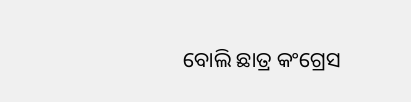ବୋଲି ଛାତ୍ର କଂଗ୍ରେସ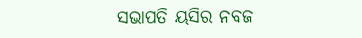ସଭାପତି ୟସିର ନବଜ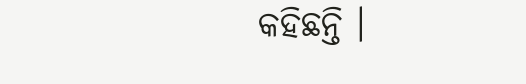କହିଛନ୍ତି ।